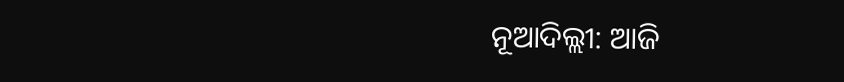ନୂଆଦିଲ୍ଲୀ: ଆଜି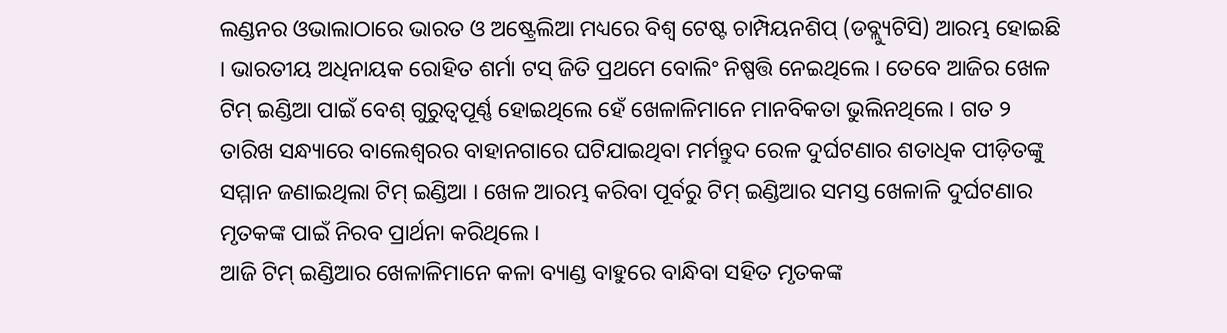ଲଣ୍ଡନର ଓଭାଲାଠାରେ ଭାରତ ଓ ଅଷ୍ଟ୍ରେଲିଆ ମଧ୍ୟରେ ବିଶ୍ୱ ଟେଷ୍ଟ ଚାମ୍ପିୟନଶିପ୍ (ଡବ୍ଲ୍ୟୁଟିସି) ଆରମ୍ଭ ହୋଇଛି । ଭାରତୀୟ ଅଧିନାୟକ ରୋହିତ ଶର୍ମା ଟସ୍ ଜିତି ପ୍ରଥମେ ବୋଲିଂ ନିଷ୍ପତ୍ତି ନେଇଥିଲେ । ତେବେ ଆଜିର ଖେଳ ଟିମ୍ ଇଣ୍ଡିଆ ପାଇଁ ବେଶ୍ ଗୁରୁତ୍ୱପୂର୍ଣ୍ଣ ହୋଇଥିଲେ ହେଁ ଖେଳାଳିମାନେ ମାନବିକତା ଭୁଲିନଥିଲେ । ଗତ ୨ ତାରିଖ ସନ୍ଧ୍ୟାରେ ବାଲେଶ୍ୱରର ବାହାନଗାରେ ଘଟିଯାଇଥିବା ମର୍ମନ୍ତୁଦ ରେଳ ଦୁର୍ଘଟଣାର ଶତାଧିକ ପୀଡ଼ିତଙ୍କୁ ସମ୍ମାନ ଜଣାଇଥିଲା ଟିମ୍ ଇଣ୍ଡିଆ । ଖେଳ ଆରମ୍ଭ କରିବା ପୂର୍ବରୁ ଟିମ୍ ଇଣ୍ଡିଆର ସମସ୍ତ ଖେଳାଳି ଦୁର୍ଘଟଣାର ମୃତକଙ୍କ ପାଇଁ ନିରବ ପ୍ରାର୍ଥନା କରିଥିଲେ ।
ଆଜି ଟିମ୍ ଇଣ୍ଡିଆର ଖେଳାଳିମାନେ କଳା ବ୍ୟାଣ୍ଡ ବାହୁରେ ବାନ୍ଧିବା ସହିତ ମୃତକଙ୍କ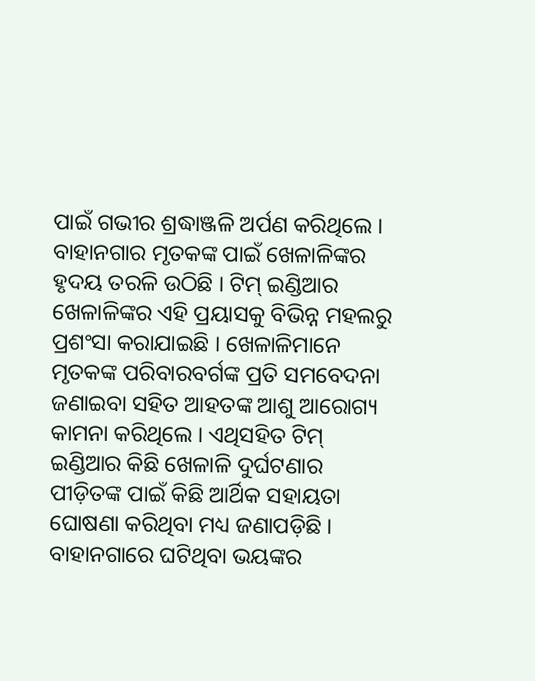ପାଇଁ ଗଭୀର ଶ୍ରଦ୍ଧାଞ୍ଜଳି ଅର୍ପଣ କରିଥିଲେ । ବାହାନଗାର ମୃତକଙ୍କ ପାଇଁ ଖେଳାଳିଙ୍କର ହୃଦୟ ତରଳି ଉଠିଛି । ଟିମ୍ ଇଣ୍ଡିଆର ଖେଳାଳିଙ୍କର ଏହି ପ୍ରୟାସକୁ ବିଭିନ୍ନ ମହଲରୁ ପ୍ରଶଂସା କରାଯାଇଛି । ଖେଳାଳିମାନେ ମୃତକଙ୍କ ପରିବାରବର୍ଗଙ୍କ ପ୍ରତି ସମବେଦନା ଜଣାଇବା ସହିତ ଆହତଙ୍କ ଆଶୁ ଆରୋଗ୍ୟ କାମନା କରିଥିଲେ । ଏଥିସହିତ ଟିମ୍ ଇଣ୍ଡିଆର କିଛି ଖେଳାଳି ଦୁର୍ଘଟଣାର ପୀଡ଼ିତଙ୍କ ପାଇଁ କିଛି ଆର୍ଥିକ ସହାୟତା ଘୋଷଣା କରିଥିବା ମଧ୍ୟ ଜଣାପଡ଼ିଛି ।
ବାହାନଗାରେ ଘଟିଥିବା ଭୟଙ୍କର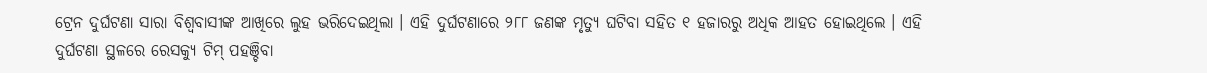ଟ୍ରେନ ଦୁର୍ଘଟଣା ସାରା ବିଶ୍ୱବାସୀଙ୍କ ଆଖିରେ ଲୁହ ଭରିଦେଇଥିଲା । ଏହି ଦୁର୍ଘଟଣାରେ ୨୮୮ ଜଣଙ୍କ ମୃତ୍ୟୁ ଘଟିବା ସହିତ ୧ ହଜାରରୁ ଅଧିକ ଆହତ ହୋଇଥିଲେ । ଏହି ଦୁର୍ଘଟଣା ସ୍ଥଳରେ ରେସକ୍ୟୁ ଟିମ୍ ପହଞ୍ଚିବା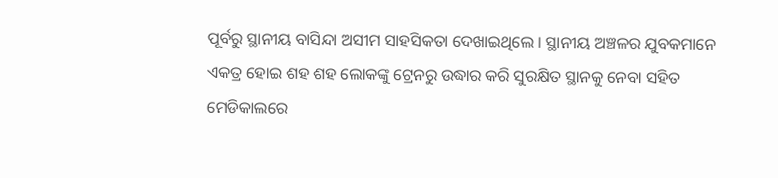ପୂର୍ବରୁ ସ୍ଥାନୀୟ ବାସିନ୍ଦା ଅସୀମ ସାହସିକତା ଦେଖାଇଥିଲେ । ସ୍ଥାନୀୟ ଅଞ୍ଚଳର ଯୁବକମାନେ ଏକତ୍ର ହୋଇ ଶହ ଶହ ଲୋକଙ୍କୁ ଟ୍ରେନରୁ ଉଦ୍ଧାର କରି ସୁରକ୍ଷିତ ସ୍ଥାନକୁ ନେବା ସହିତ ମେଡିକାଲରେ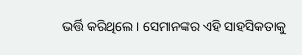ଭର୍ତ୍ତି କରିଥିଲେ । ସେମାନଙ୍କର ଏହି ସାହସିକତାକୁ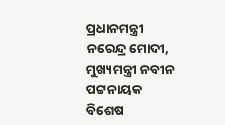ପ୍ରଧାନମନ୍ତ୍ରୀ ନରେନ୍ଦ୍ର ମୋଦୀ, ମୁଖ୍ୟମନ୍ତ୍ରୀ ନବୀନ ପଟ୍ଟନାୟକ ବିଶେଷ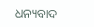ଧନ୍ୟବାଦ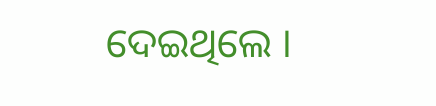ଦେଇଥିଲେ ।